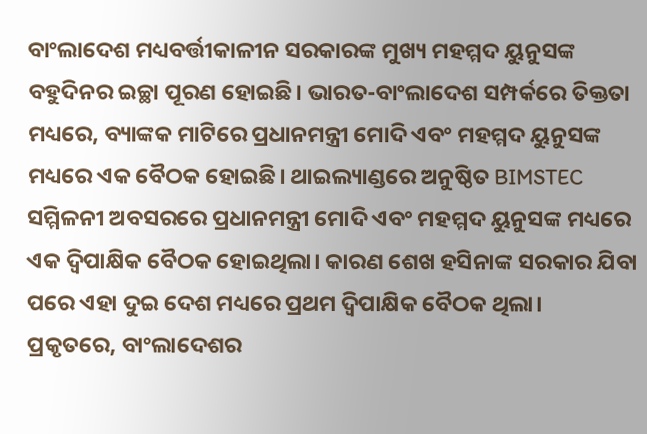ବାଂଲାଦେଶ ମଧ୍ୟବର୍ତ୍ତୀକାଳୀନ ସରକାରଙ୍କ ମୁଖ୍ୟ ମହମ୍ମଦ ୟୁନୁସଙ୍କ ବହୁଦିନର ଇଚ୍ଛା ପୂରଣ ହୋଇଛି। ଭାରତ-ବାଂଲାଦେଶ ସମ୍ପର୍କରେ ତିକ୍ତତା ମଧ୍ୟରେ, ବ୍ୟାଙ୍କକ ମାଟିରେ ପ୍ରଧାନମନ୍ତ୍ରୀ ମୋଦି ଏବଂ ମହମ୍ମଦ ୟୁନୁସଙ୍କ ମଧ୍ୟରେ ଏକ ବୈଠକ ହୋଇଛି। ଥାଇଲ୍ୟାଣ୍ଡରେ ଅନୁଷ୍ଠିତ BIMSTEC ସମ୍ମିଳନୀ ଅବସରରେ ପ୍ରଧାନମନ୍ତ୍ରୀ ମୋଦି ଏବଂ ମହମ୍ମଦ ୟୁନୁସଙ୍କ ମଧ୍ୟରେ ଏକ ଦ୍ୱିପାକ୍ଷିକ ବୈଠକ ହୋଇଥିଲା। କାରଣ ଶେଖ ହସିନାଙ୍କ ସରକାର ଯିବା ପରେ ଏହା ଦୁଇ ଦେଶ ମଧ୍ୟରେ ପ୍ରଥମ ଦ୍ୱିପାକ୍ଷିକ ବୈଠକ ଥିଲା।
ପ୍ରକୃତରେ, ବାଂଲାଦେଶର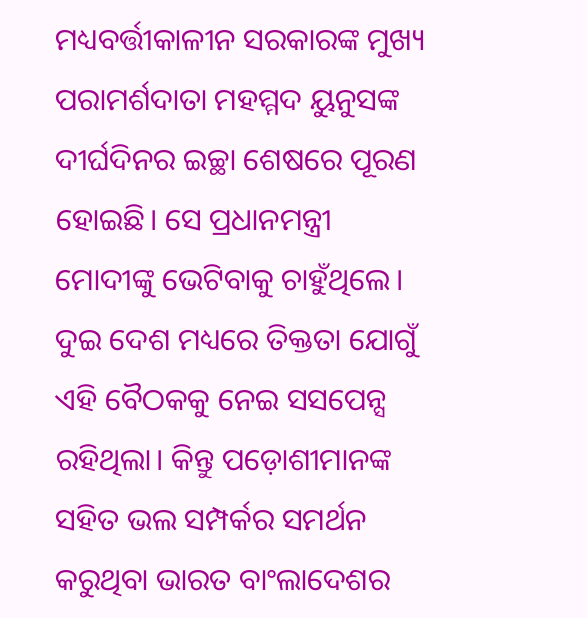ମଧ୍ୟବର୍ତ୍ତୀକାଳୀନ ସରକାରଙ୍କ ମୁଖ୍ୟ ପରାମର୍ଶଦାତା ମହମ୍ମଦ ୟୁନୁସଙ୍କ ଦୀର୍ଘଦିନର ଇଚ୍ଛା ଶେଷରେ ପୂରଣ ହୋଇଛି। ସେ ପ୍ରଧାନମନ୍ତ୍ରୀ ମୋଦୀଙ୍କୁ ଭେଟିବାକୁ ଚାହୁଁଥିଲେ। ଦୁଇ ଦେଶ ମଧ୍ୟରେ ତିକ୍ତତା ଯୋଗୁଁ ଏହି ବୈଠକକୁ ନେଇ ସସପେନ୍ସ ରହିଥିଲା। କିନ୍ତୁ ପଡ଼ୋଶୀମାନଙ୍କ ସହିତ ଭଲ ସମ୍ପର୍କର ସମର୍ଥନ କରୁଥିବା ଭାରତ ବାଂଲାଦେଶର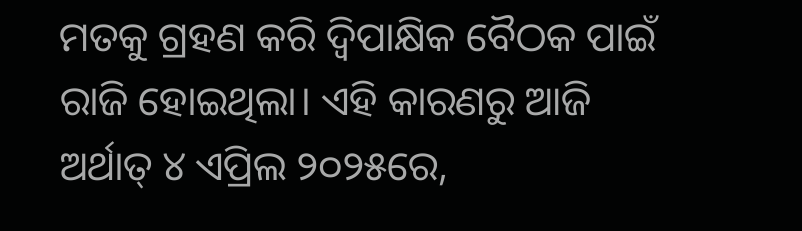ମତକୁ ଗ୍ରହଣ କରି ଦ୍ୱିପାକ୍ଷିକ ବୈଠକ ପାଇଁ ରାଜି ହୋଇଥିଲା। ଏହି କାରଣରୁ ଆଜି ଅର୍ଥାତ୍ ୪ ଏପ୍ରିଲ ୨୦୨୫ରେ,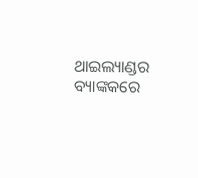ଥାଇଲ୍ୟାଣ୍ଡର ବ୍ୟାଙ୍କକରେ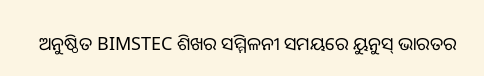ଅନୁଷ୍ଠିତ BIMSTEC ଶିଖର ସମ୍ମିଳନୀ ସମୟରେ ୟୁନୁସ୍ ଭାରତର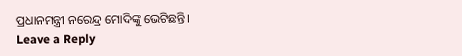ପ୍ରଧାନମନ୍ତ୍ରୀ ନରେନ୍ଦ୍ର ମୋଦିଙ୍କୁ ଭେଟିଛନ୍ତି।
Leave a Reply